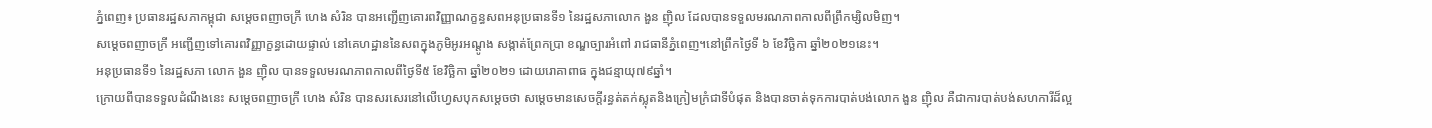ភ្នំពេញ៖ ប្រធានរដ្ឋសភាកម្ពុជា សម្តេចពញាចក្រី ហេង សំរិន បានអញ្ជើញគោរពវិញ្ញាណក្ខន្ធសពអនុប្រធានទី១ នៃរដ្ឋសភាលោក ងួន ញ៉ិល ដែលបានទទួលមរណភាពកាលពីព្រឹកម្សិលមិញ។
សម្ដេចពញាចក្រី អញ្ជើញទៅគោរពវិញ្ញាក្ខន្ធដោយផ្ទាល់ នៅគេហដ្ឋាននៃសពក្នុងភូមិអូរអណ្តូង សង្កាត់ព្រែកប្រា ខណ្ឌច្បារអំពៅ រាជធានីភ្នំពេញ។នៅព្រឹកថ្ងៃទី ៦ ខែវិច្ឆិកា ឆ្នាំ២០២១នេះ។
អនុប្រធានទី១ នៃរដ្ឋសភា លោក ងួន ញ៉ិល បានទទួលមរណភាពកាលពីថ្ងៃទី៥ ខែវិច្ឆិកា ឆ្នាំ២០២១ ដោយរោគាពាធ ក្នុងជន្មាយុ៧៩ឆ្នាំ។
ក្រោយពីបានទទួលដំណឹងនេះ សម្ដេចពញាចក្រី ហេង សំរិន បានសរសេរនៅលើហ្វេសបុកសម្ដេចថា សម្ដេចមានសេចក្តីរន្ធត់តក់ស្លុតនិងក្រៀមក្រំជាទីបំផុត និងបានចាត់ទុកការបាត់បង់លោក ងួន ញ៉ិល គឺជាការបាត់បង់សហការីដ៏ល្អ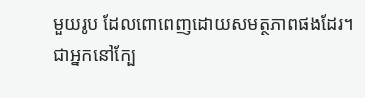មួយរូប ដែលពោពេញដោយសមត្ថភាពផងដែរ។
ជាអ្នកនៅក្បែ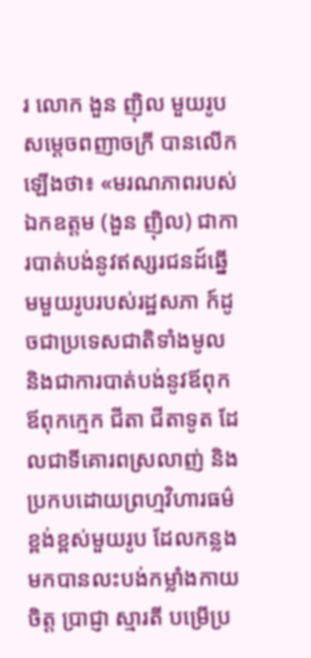រ លោក ងួន ញ៉ិល មួយរូបសម្ដេចពញាចក្រី បានលើកឡើងថា៖ «មរណភាពរបស់ឯកឧត្តម (ងួន ញ៉ិល) ជាការបាត់បង់នូវឥស្សរជនដ៍ឆ្នើមមួយរូបរបស់រដ្ឋសភា ក៍ដូចជាប្រទេសជាតិទាំងមូល និងជាការបាត់បង់នូវឪពុក ឪពុកក្មេក ជីតា ជីតាទូត ដែលជាទីគោរពស្រលាញ់ និងប្រកបដោយព្រហ្មវិហារធម៌ខ្ពង់ខ្ពស់មួយរូប ដែលកន្លងមកបានលះបង់កម្លាំងកាយចិត្ត ប្រាជ្ញា ស្មារតី បម្រើប្រ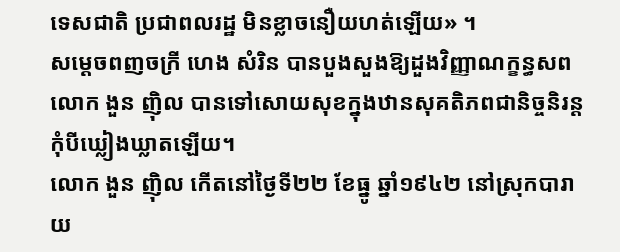ទេសជាតិ ប្រជាពលរដ្ឋ មិនខ្លាចនឿយហត់ឡើយ» ។
សម្ដេចពញចក្រី ហេង សំរិន បានបួងសួងឱ្យដួងវិញ្ញាណក្ខន្ធសពលោក ងួន ញ៉ិល បានទៅសោយសុខក្នុងឋានសុគតិភពជានិច្ចនិរន្តកុំបីឃ្លៀងឃ្លាតឡើយ។
លោក ងួន ញ៉ិល កើតនៅថ្ងៃទី២២ ខែធ្នូ ឆ្នាំ១៩៤២ នៅស្រុកបារាយ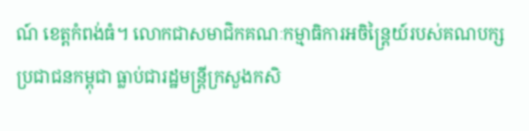ណ៍ ខេត្តកំពង់ធំ។ លោកជាសមាជិកគណៈកម្មាធិការអចិន្ត្រៃយ៍របស់គណបក្សប្រជាជនកម្ពុជា ធ្លាប់ជារដ្ឋមន្ត្រីក្រសួងកសិ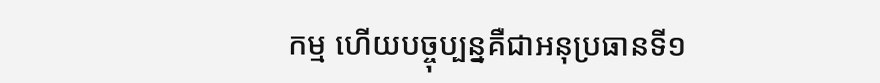កម្ម ហើយបច្ចុប្បន្នគឺជាអនុប្រធានទី១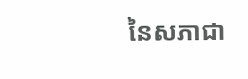នៃសភាជា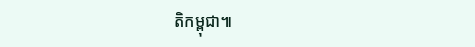តិកម្ពុជា៕